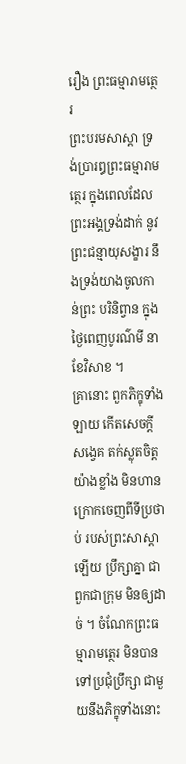រឿង ព្រះធម្មារាមត្ថេរ
ព្រះបរមសាស្តា ទ្រង់ប្រារឰព្រះធម្មារាមត្ថេរ ក្នុងពេលដែល ព្រះឣង្គទ្រង់ដាក់ នូវព្រះជន្មាយុសង្ខារ នឹងទ្រង់យាងចូលកាន់ព្រះ បរិនិព្វាន ក្នុងថ្ងៃពេញបូរណ៌មី នាខែវិសាខ ។
គ្រានោះ ពួកភិក្ខុទាំងឡាយ កើតសេចក្តីសង្វេគ តក់ស្លុតចិត្ត យ៉ាងខ្លាំង មិនហានក្រោកចេញពីទីប្រថាប់ របស់ព្រះសាស្តាឡើយ ប្រឹក្សាគ្នា ជាពួកជាក្រុម មិនឲ្យដាច់ ។ ចំណែកព្រះធម្មារាមត្ថេរ មិនបានទៅប្រជុំប្រឹក្សា ជាមួយនឹងភិក្ខុទាំងនោះ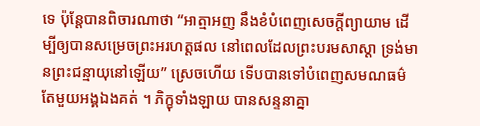ទេ ប៉ុន្តែបានពិចារណាថា “ឣាត្មាឣញ នឹងខំបំពេញសេចក្តីព្យាយាម ដើម្បីឲ្យបានសម្រេចព្រះឣរហត្តផល នៅពេលដែលព្រះបរមសាស្តា ទ្រង់មានព្រះជន្មាយុនៅឡើយ” ស្រេចហើយ ទើបបានទៅបំពេញសមណធម៌ តែមួយឣង្គឯងគត់ ។ ភិក្ខុទាំងឡាយ បានសន្ទនាគ្នា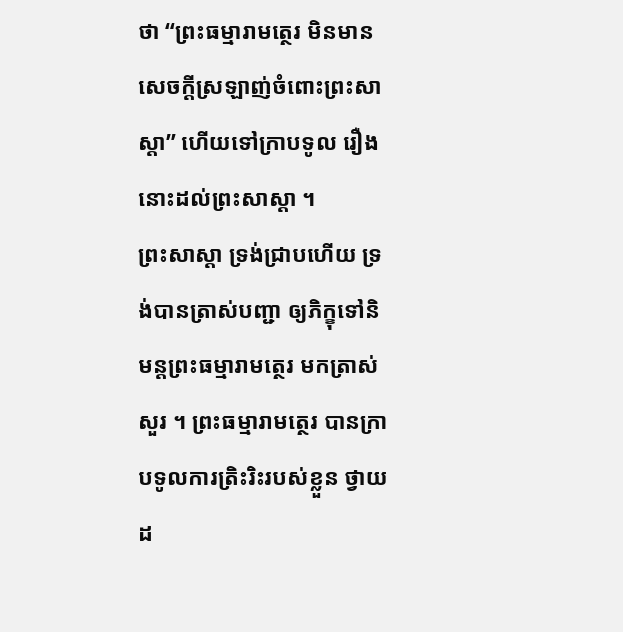ថា “ព្រះធម្មារាមត្ថេរ មិនមាន សេចក្តីស្រឡាញ់ចំពោះព្រះសាស្តា” ហើយទៅក្រាបទូល រឿងនោះដល់ព្រះសាស្តា ។
ព្រះសាស្តា ទ្រង់ជ្រាបហើយ ទ្រង់បានត្រាស់បញ្ជា ឲ្យភិក្ខុទៅនិមន្តព្រះធម្មារាមត្ថេរ មកត្រាស់សួរ ។ ព្រះធម្មារាមត្ថេរ បានក្រាបទូលការត្រិះរិះរបស់ខ្លួន ថ្វាយដ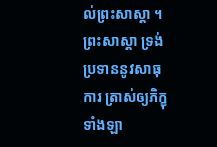ល់ព្រះសាស្តា ។
ព្រះសាស្តា ទ្រង់ប្រទាននូវសាធុការ ត្រាស់ឲ្យភិក្ខុទាំងឡា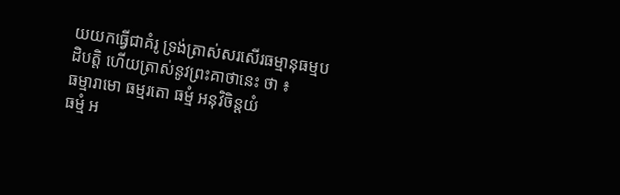យយកធ្វើជាគំរូ ទ្រង់ត្រាស់សរសើរធម្មានុធម្មបដិបត្តិ ហើយត្រាស់នូវព្រះគាថានេះ ថា ៖
ធម្មារាមោ ធម្មរតោ ធម្មំ ឣនុវិចិន្តយំ
ធម្មំ ឣ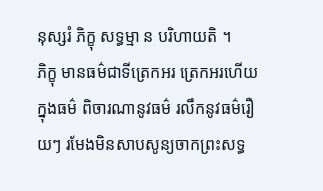នុស្សរំ ភិក្ខុ សទ្ធម្មា ន បរិហាយតិ ។
ភិក្ខុ មានធម៌ជាទីត្រេកឣរ ត្រេកឣរហើយ ក្នុងធម៌ ពិចារណានូវធម៌ រលឹកនូវធម៌រឿយៗ រមែងមិនសាបសូន្យចាកព្រះសទ្ធ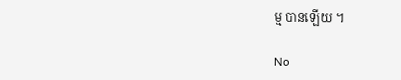ម្ម បានឡើយ ។

No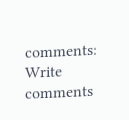comments:
Write comments